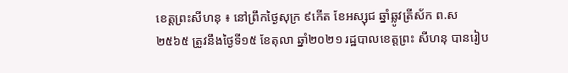ខេត្តព្រះសីហនុ ៖ នៅព្រឹកថ្ងៃសុក្រ ៩កើត ខែអស្សុជ ឆ្នាំឆ្លូវត្រីស័ក ព.ស ២៥៦៥ ត្រូវនឹងថ្ងៃទី១៥ ខែតុលា ឆ្នាំ២០២១ រដ្ឋបាលខេត្តព្រះ សីហនុ បានរៀប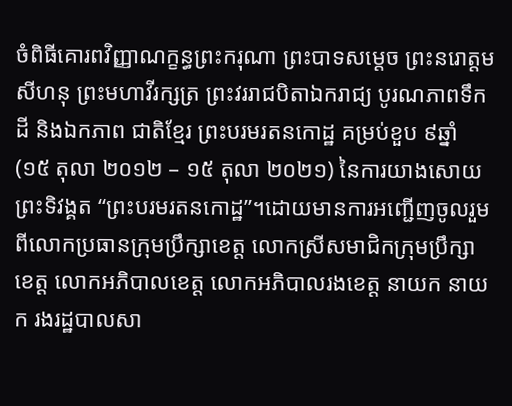ចំពិធីគោរពវិញ្ញាណក្ខន្ធព្រះករុណា ព្រះបាទសម្ដេច ព្រះនរោត្ដម សីហនុ ព្រះមហាវីរក្សត្រ ព្រះវររាជបិតាឯករាជ្យ បូរណភាពទឹកដី និងឯកភាព ជាតិខ្មែរ ព្រះបរមរតនកោដ្ឋ គម្រប់ខួប ៩ឆ្នាំ (១៥ តុលា ២០១២ – ១៥ តុលា ២០២១) នៃការយាងសោយព្រះទិវង្គត “ព្រះបរមរតនកោដ្ឋ”។ដោយមានការអញ្ជើញចូលរួមពីលោកប្រធានក្រុមប្រឹក្សាខេត្ត លោកស្រីសមាជិកក្រុមប្រឹក្សាខេត្ត លោកអភិបាលខេត្ត លោកអភិបាលរងខេត្ត នាយក នាយក រងរដ្ឋបាលសា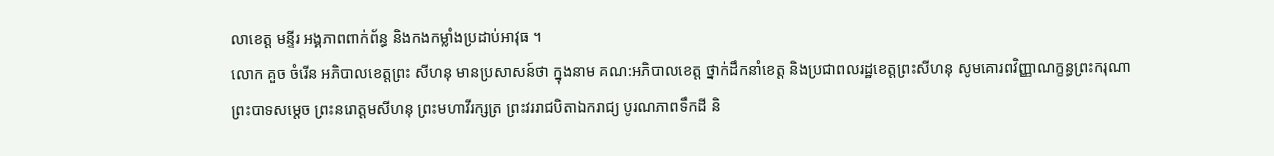លាខេត្ត មន្ទីរ អង្គភាពពាក់ព័ន្ធ និងកងកម្លាំងប្រដាប់អាវុធ ។
លោក គួច ចំរើន អភិបាលខេត្តព្រះ សីហនុ មានប្រសាសន៍ថា ក្នុងនាម គណ:អភិបាលខេត្ត ថ្នាក់ដឹកនាំខេត្ត និងប្រជាពលរដ្ឋខេត្តព្រះសីហនុ សូមគោរពវិញ្ញាណក្ខន្ធព្រះករុណា ព្រះបាទសម្ដេច ព្រះនរោត្ដមសីហនុ ព្រះមហាវីរក្សត្រ ព្រះវររាជបិតាឯករាជ្យ បូរណភាពទឹកដី និ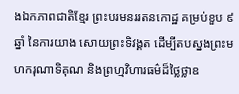ងឯកភាពជាតិខ្មែរ ព្រះបរមនររតនកោដ្ឋ គម្រប់ខួប ៩ឆ្នាំ នៃការយាង សោយព្រះទិវង្គត ដើម្បីតបស្នងព្រះមហករុណាទិគុណ និងព្រហ្មវិហារធម៌ដ៏ថ្លៃថ្លាឧ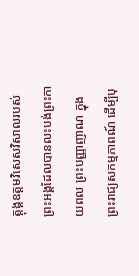ត្តុង្គឧត្តមវិសេសវិសាលរបស់ព្រះអង្គដែលបានលះបង់ព្រះកាយពល ព្រះបញ្ញាញាណ ក្នុងព្រះរាជ្យសកម្មភាពណ៍ ដើម្បីបុ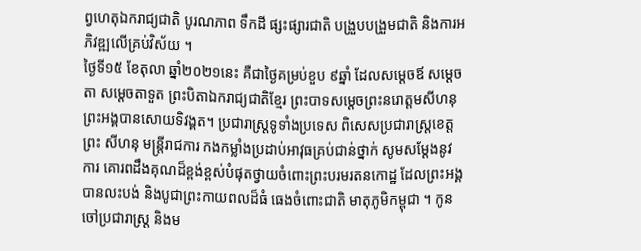ព្វហេតុឯករាជ្យជាតិ បូរណភាព ទឹកដី ផ្សះផ្សារជាតិ បង្រួបបង្រួមជាតិ និងការអភិវឌ្ឍលើគ្រប់វិស័យ ។
ថ្ងៃទី១៥ ខែតុលា ឆ្នាំ២០២១នេះ គឺជាថ្ងៃគម្រប់ខួប ៩ឆ្នាំ ដែលសម្តេចឪ សម្តេច តា សម្តេចតាទួត ព្រះបិតាឯករាជ្យជាតិខ្មែរ ព្រះបាទសម្តេចព្រះនរោត្ដមសីហនុ ព្រះអង្គបានសោយទិវង្គត។ ប្រជារាស្រ្តទូទាំងប្រទេស ពិសេសប្រជារាស្ត្រខេត្តព្រះ សីហនុ មន្ត្រីរាជការ កងកម្លាំងប្រដាប់អាវុធគ្រប់ជាន់ថ្នាក់ សូមសម្តែងនូវការ គោរពដឹងគុណដ៏ខ្ពង់ខ្ពស់បំផុតថ្វាយចំពោះព្រះបរមរតនកោដ្ឋ ដែលព្រះអង្គបានលះបង់ និងបូជាព្រះកាយពលដ៏ធំ ធេងចំពោះជាតិ មាតុភូមិកម្ពុជា ។ កូន ចៅប្រជារាស្រ្ត និងម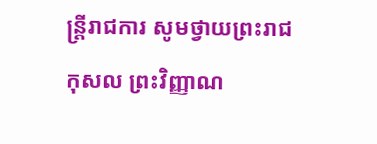ន្រ្តីរាជការ សូមថ្វាយព្រះរាជកុសល ព្រះវិញ្ញាណ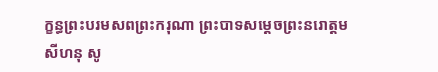ក្ខន្ធព្រះបរមសពព្រះករុណា ព្រះបាទសម្តេចព្រះនរោត្តម សីហនុ សូ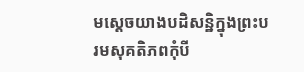មស្តេចយាងបដិសន្ឋិក្នុងព្រះបរមសុគតិភពកុំបី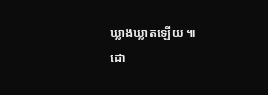ឃ្លាងឃ្លាតឡើយ ៕
ដោ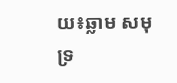យ៖ឆ្លាម សមុទ្រ